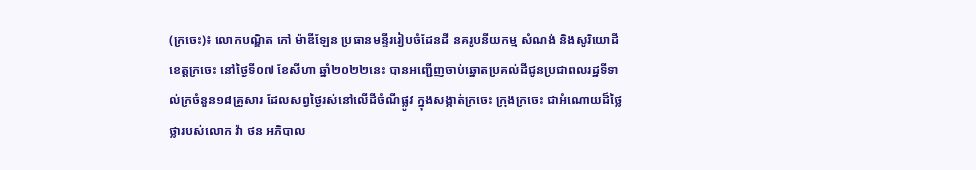(ក្រចេះ)៖ លោកបណ្ឌិត កៅ ម៉ាឌីឡែន ប្រធានមន្ទីររៀបចំដែនដី នគរូបនីយកម្ម សំណង់ និងសូរិយោដី ខេត្តក្រចេះ នៅថ្ងៃទី០៧ ខែសីហា ឆ្នាំ២០២២នេះ បានអញ្ជេីញចាប់ឆ្នោតប្រគល់ដីជូនប្រជាពលរដ្ឋទីទាល់ក្រចំនួន១៨គ្រួសារ ដែលសព្វថ្ងៃរស់នៅលើដីចំណីផ្លូវ ក្នុងសង្កាត់ក្រចេះ ក្រុងក្រចេះ ជាអំណោយដ៏ថ្លៃថ្លារបស់លោក វ៉ា ថន អភិបាល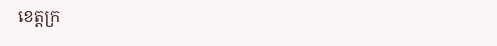ខេត្តក្រ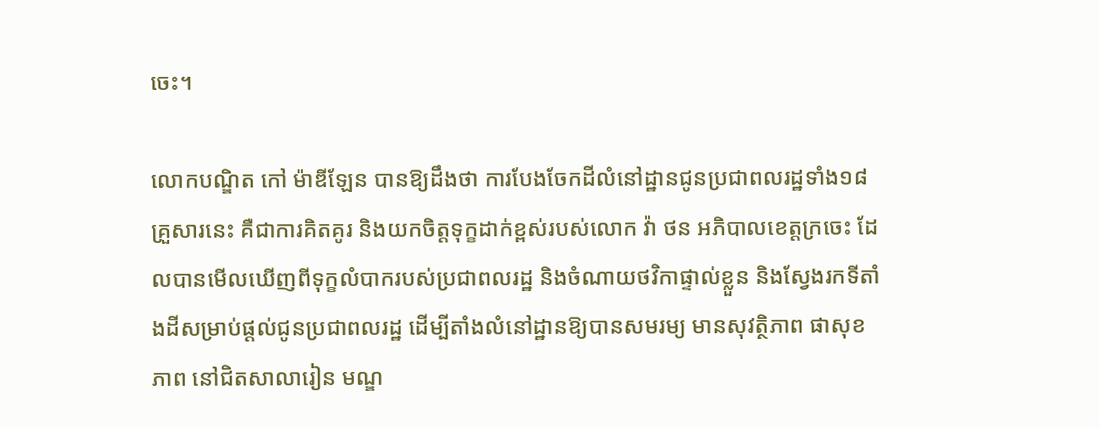ចេះ។

លោកបណ្ឌិត កៅ ម៉ាឌីឡែន បានឱ្យដឹងថា ការបែងចែកដីលំនៅដ្ឋានជូនប្រជាពលរដ្ឋទាំង១៨គ្រួសារនេះ គឺជាការគិតគូរ និងយកចិត្តទុក្ខដាក់ខ្ពស់របស់លោក វ៉ា ថន អភិបាលខេត្តក្រចេះ ដែលបានមេីលឃេីញពីទុក្ខលំបាករបស់ប្រជាពលរដ្ឋ និងចំណាយថវិកាផ្ទាល់ខ្លួន និងស្វែងរកទីតាំងដីសម្រាប់ផ្ដល់ជូនប្រជាពលរដ្ឋ ដើម្បីតាំងលំនៅដ្ឋានឱ្យបានសមរម្យ មានសុវត្ថិភាព ផាសុខភាព នៅជិតសាលារៀន មណ្ឌ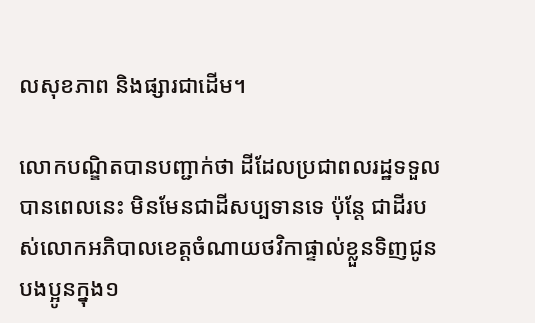លសុខភាព និងផ្សារជាដើម។

លោកបណ្ឌិតបានបញ្ជាក់ថា ដីដែលប្រជាពលរដ្ឋទទួលបានពេលនេះ មិនមែនជាដីសប្បទានទេ ប៉ុន្តែ ជាដីរបស់លោកអភិបាលខេត្តចំណាយថវិកាផ្ទាល់ខ្លួនទិញជូនបងប្អូនក្នុង១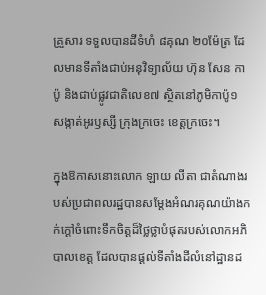គ្រួសារ ទទួលបានដីទំហំ ៨គុណ ២០ម៉ែត្រ ដែលមានទីតាំងជាប់អនុវិទ្យាល័យ ហ៊ុន សែន កាប៉ូ និងជាប់ផ្លូវជាតិលេខ៧ ស្ថិតនៅភូមិកាប៉ូ១ សង្កាត់អូរឫស្សី ក្រុងក្រចេះ ខេត្តក្រចេះ។

ក្នុងឱកាសនោះលោក ឡាយ លីតា ជាតំណាងរបស់ប្រជាពលរដ្ឋបានសម្ដែងអំណរគុណយ៉ាងកក់ក្តៅចំពោះទឹកចិត្តដ៏ថ្លៃថ្លាបំផុតរបស់លោកអភិបាលខេត្ត ដែលបានផ្ដល់ទីតាំងដីលំនៅដ្ឋានដ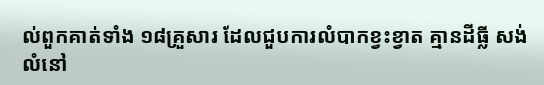ល់ពួកគាត់ទាំង ១៨គ្រួសារ ដែលជួបការលំបាកខ្វះខ្វាត គ្មានដីធ្លី សង់លំនៅ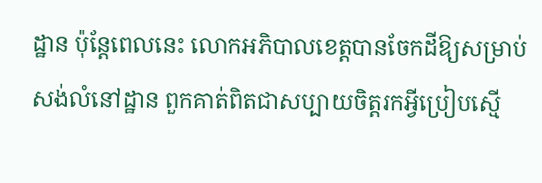ដ្ឋាន ប៉ុន្តែពេលនេះ លោកអភិបាលខេត្តបានចែកដីឱ្យសម្រាប់សង់លំនៅដ្ឋាន ពួកគាត់ពិតជាសប្បាយចិត្តរកអ្វីប្រៀបស្មើ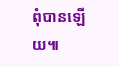ពុំបានឡើយ៕